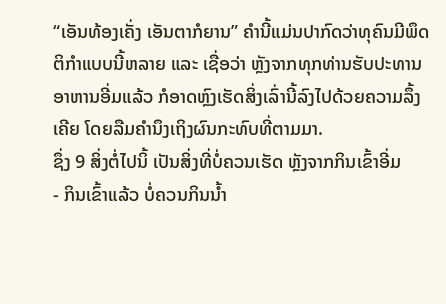“ເອັນທ້ອງເຄັ່ງ ເອັນຕາກໍຍານ” ຄຳນີ້ແມ່ນປາກົດວ່າທຸຄົນມີພຶດຕິກຳແບບນີ້ຫລາຍ ແລະ ເຊື່ອວ່າ ຫຼັງຈາກທຸກທ່ານຮັບປະທານອາຫານອີ່ມແລ້ວ ກໍອາດຫຼົງເຮັດສິ່ງເລົ່ານີ້ລົງໄປດ້ວຍຄວາມລຶ້ງເຄີຍ ໂດຍລືມຄຳນຶງເຖິງຜົນກະທົບທີ່ຕາມມາ.
ຊຶ່ງ 9 ສິ່ງຕໍ່ໄປນິ້ ເປັນສິ່ງທີ່ບໍ່ຄວນເຮັດ ຫຼັງຈາກກິນເຂົ້າອີ່ມ
- ກິນເຂົ້າແລ້ວ ບໍ່ຄວນກິນນ້ຳ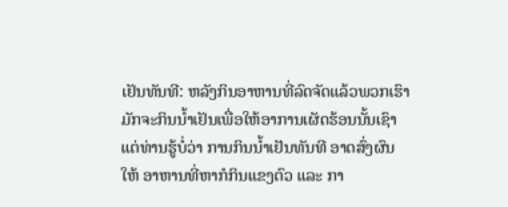ເຢັນທັນທີ: ຫລັງກິນອາຫານທີ່ລົດຈັດແລ້ວພວກເຮົາມັກຈະກິນນ້ຳເຢັນເພື່ອໃຫ້ອາການເຜັດຮ້ອນນັ້ນເຊົາ ແຕ່ທ່ານຮູ້ບໍ່ວ່າ ການກິນນ້ຳເຢັນທັນທີ ອາດສົ່ງຜົນໃຫ້ ອາຫານທີ່ຫາກໍກິນແຂງຕົວ ແລະ ກາ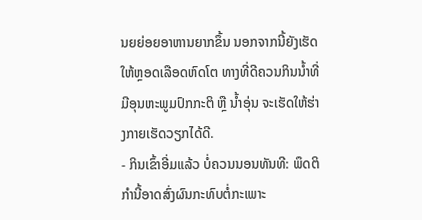ນຍຍ່ອຍອາຫານຍາກຂຶ້ນ ນອກຈາກນີ້ຍັງເຮັດໃຫ້ຫຼອດເລືອດຫົດໂຕ ທາງທີ່ດີຄວນກິນນ້ຳທີ່ມີອຸນຫະພູມປົກກະຕິ ຫຼື ນ້ຳອຸ່ນ ຈະເຮັດໃຫ້ຮ່າງກາຍເຮັດວຽກໄດ້ດີ.
- ກິນເຂົ້າອີ່ມແລ້ວ ບໍ່ຄວນນອນທັນທີ: ພຶດຕິກຳນີ້ອາດສົ່ງຜົນກະທົບຕໍ່ກະເພາະ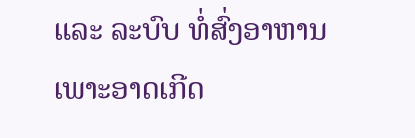ແລະ ລະບົບ ທໍ່ສົ່ງອາຫານ ເພາະອາດເກີດ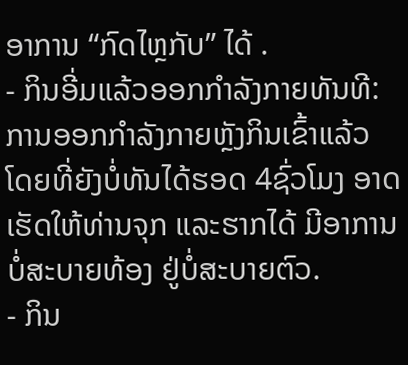ອາການ “ກົດໄຫຼກັບ” ໄດ້ .
- ກິນອີ່ມແລ້ວອອກກຳລັງກາຍທັນທີ: ການອອກກຳລັງກາຍຫຼັງກິນເຂົ້າແລ້ວ ໂດຍທີ່ຍັງບໍ່ທັນໄດ້ຮອດ 4ຊົ່ວໂມງ ອາດເຮັດໃຫ້ທ່ານຈຸກ ແລະຮາກໄດ້ ມີອາການບໍ່ສະບາຍທ້ອງ ຢູ່ບໍ່ສະບາຍຕົວ.
- ກິນ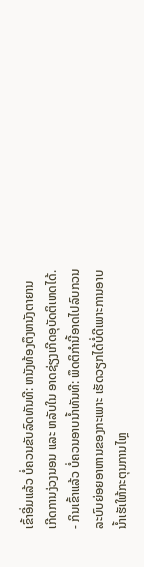ເຂົ້າອີ່ມແລ້ວ ບໍ່ຄວນຂັບລົດທັນທີ: ຫນັງທ້ອງຕຶງຫນັງຕາຍານ ເກີດການງ່ວງນອນ ແລະ ຫລັບໃນ ອາດຊ່ຽງເກີດອຸບັດຕິເຫດໄດ້.
- ກິນເຂົ້າແລ້ວ ບໍ່ຄວນອາບນ້ຳທັນທີ: ພຶດຕິກຳນີ້ອາດໄປລົບກວນລະບົບຍ່ອຍອາຫານຂອງກະເພາະ ເຮັດວຽກໄດ້ບໍ່ດີເພາະການອາບນ້ຳເຮັເໃຫ້ກະຕຸນການໄຫຼ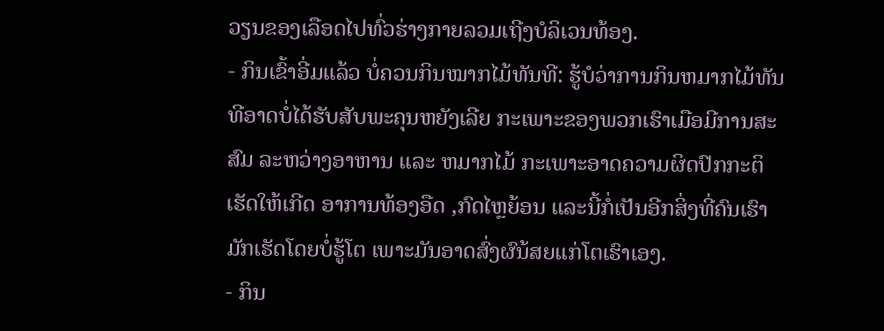ວຽນຂອງເລືອດໄປທົ່ວຮ່າງກາຍລວມເຖີງບໍລິເວນທ້ອງ.
- ກິນເຂົ້າອີ່ມແລ້ວ ບໍ່ຄວນກິນໝາກໄມ້ທັນທີ: ຮູ້ບໍວ່າການກິນຫມາກໄມ້ທັນທີອາດບໍ່ໄດ້ຮັບສັບພະຄຸນຫຍັງເລີຍ ກະເພາະຂອງພວກເຮົາເມືອມີການສະສົມ ລະຫວ່າງອາຫານ ແລະ ຫມາກໄມ້ ກະເພາະອາດຄວາມຜິດປົກກະຕິ ເຮັດໃຫ້ເກີດ ອາການທ້ອງອືດ ,ກົດໄຫຼຍ້ອນ ແລະນີ້ກໍ່ເປັນອີກສິ່ງທີ່ຄົນເຮົາມັກເຮັດໂດຍບໍ່ຮູ້ໂຕ ເພາະມັນອາດສົ່ງຜົນ້ສຍແກ່ໂຕເຮົາເອງ.
- ກິນ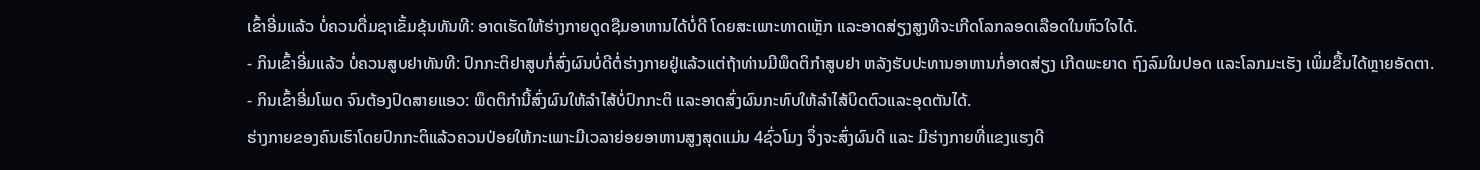ເຂົ້າອີ່ມແລ້ວ ບໍ່ຄວນດື່ມຊາເຂັ້ມຂຸ້ນທັນທີ: ອາດເຮັດໃຫ້ຮ່າງກາຍດູດຊືມອາຫານໄດ້ບໍ່ດີ ໂດຍສະເພາະທາດເຫຼັກ ແລະອາດສ່ຽງສູງທີຈະເກີດໂລກລອດເລືອດໃນຫົວໃຈໄດ້.
- ກິນເຂົ້າອີ່ມແລ້ວ ບໍ່ຄວນສູບຢາທັນທີ: ປົກກະຕິຢາສູບກໍ່ສົ່ງຜົນບໍ່ດີຕໍ່ຮ່າງກາຍຢູ່ແລ້ວແຕ່ຖ້າທ່ານມີພຶດຕິກຳສູບຢາ ຫລັງຮັບປະທານອາຫານກໍ່ອາດສ່ຽງ ເກີດພະຍາດ ຖົງລົມໃນປອດ ແລະໂລກມະເຮັງ ເພິ່ມຂື້ນໄດ້ຫຼາຍອັດຕາ.
- ກິນເຂົ້າອີ່ມໂພດ ຈົນຕ້ອງປົດສາຍແອວ: ພຶດຕິກຳນີ້ສົ່ງຜົນໃຫ້ລຳໄສ້ບໍ່ປົກກະຕິ ແລະອາດສົ່ງຜົນກະທົບໃຫ້ລຳໄສ້ບິດຕົວແລະອຸດຕັນໄດ້.
ຮ່າງກາຍຂອງຄົນເຮົາໂດຍປົກກະຕິແລ້ວຄວນປ່ອຍໃຫ້ກະເພາະມີເວລາຍ່ອຍອາຫານສູງສຸດແມ່ນ 4ຊົ່ວໂມງ ຈຶ່ງຈະສົ່ງຜົນດີ ແລະ ມີຮ່າງກາຍທີ່ແຂງແຮງດີ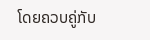ໂດຍຄວບຄູ່ກັບ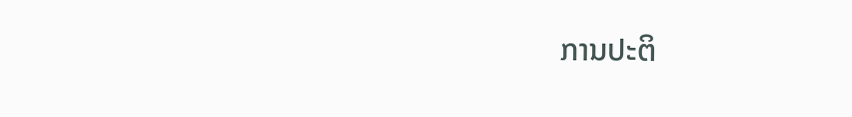ການປະຕິ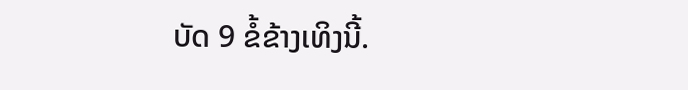ບັດ 9 ຂໍ້ຂ້າງເທິງນີ້.